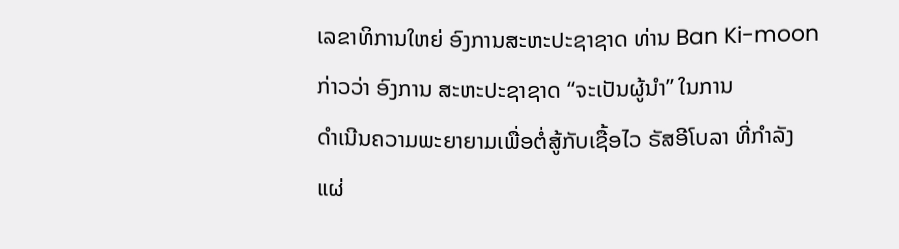ເລຂາທິການໃຫຍ່ ອົງການສະຫະປະຊາຊາດ ທ່ານ Ban Ki-moon
ກ່າວວ່າ ອົງການ ສະຫະປະຊາຊາດ “ຈະເປັນຜູ້ນຳ” ໃນການ
ດຳເນີນຄວາມພະຍາຍາມເພື່ອຕໍ່ສູ້ກັບເຊື້ອໄວ ຣັສອີໂບລາ ທີ່ກຳລັງ
ແຜ່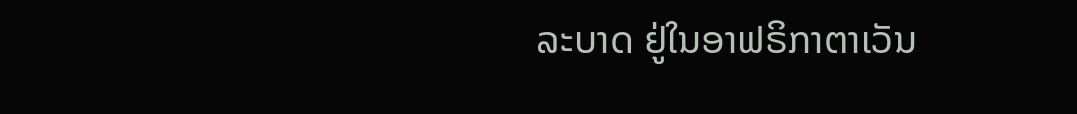ລະບາດ ຢູ່ໃນອາຟຣິກາຕາເວັນ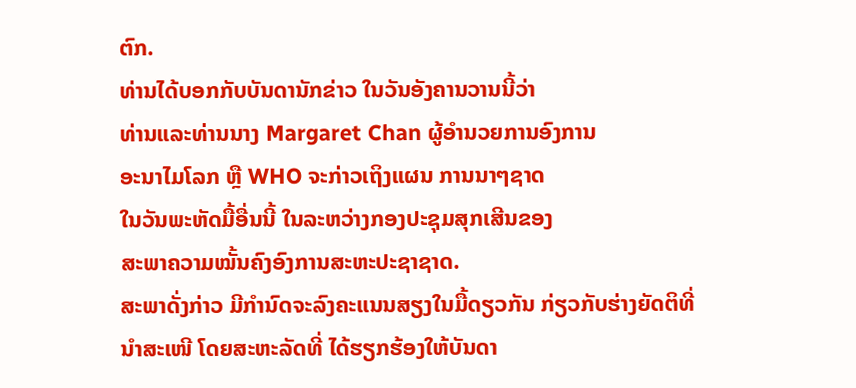ຕົກ.
ທ່ານໄດ້ບອກກັບບັນດານັກຂ່າວ ໃນວັນອັງຄານວານນີ້ວ່າ
ທ່ານແລະທ່ານນາງ Margaret Chan ຜູ້ອຳນວຍການອົງການ
ອະນາໄມໂລກ ຫຼື WHO ຈະກ່າວເຖິງແຜນ ການນາໆຊາດ
ໃນວັນພະຫັດມື້ອື່ນນີ້ ໃນລະຫວ່າງກອງປະຊຸມສຸກເສີນຂອງ
ສະພາຄວາມໝັ້ນຄົງອົງການສະຫະປະຊາຊາດ.
ສະພາດັ່ງກ່າວ ມີກຳນົດຈະລົງຄະແນນສຽງໃນມື້ດຽວກັນ ກ່ຽວກັບຮ່າງຍັດຕິທີ່ນຳສະເໜີ ໂດຍສະຫະລັດທີ່ ໄດ້ຮຽກຮ້ອງໃຫ້ບັນດາ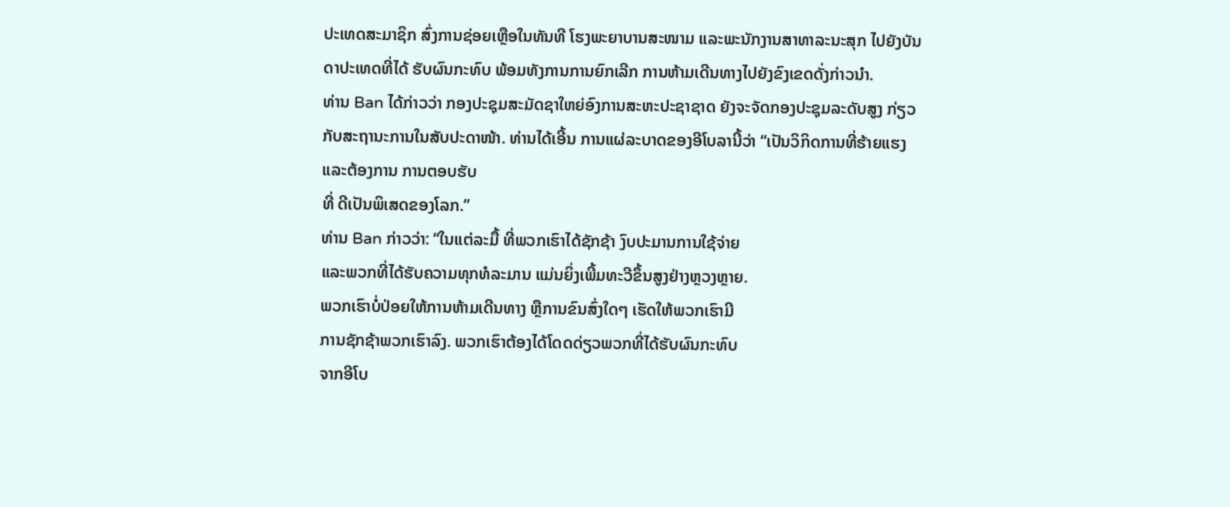ປະເທດສະມາຊິກ ສົ່ງການຊ່ອຍເຫຼືອໃນທັນທີ ໂຮງພະຍາບານສະໜາມ ແລະພະນັກງານສາທາລະນະສຸກ ໄປຍັງບັນດາປະເທດທີ່ໄດ້ ຮັບຜົນກະທົບ ພ້ອມທັງການການຍົກເລີກ ການຫ້າມເດີນທາງໄປຍັງຂົງເຂດດັ່ງກ່າວນຳ.
ທ່ານ Ban ໄດ້ກ່າວວ່າ ກອງປະຊຸມສະມັດຊາໃຫຍ່ອົງການສະຫະປະຊາຊາດ ຍັງຈະຈັດກອງປະຊຸມລະດັບສູງ ກ່ຽວກັບສະຖານະການໃນສັບປະດາໜ້າ. ທ່ານໄດ້ເອີ້ນ ການແຜ່ລະບາດຂອງອີໂບລານີ້ວ່າ “ເປັນວິກິດການທີ່ຮ້າຍແຮງແລະຕ້ອງການ ການຕອບຮັບ
ທີ່ ດີເປັນພິເສດຂອງໂລກ.”
ທ່ານ Ban ກ່າວວ່າ: “ໃນແຕ່ລະມື້ ທີ່ພວກເຮົາໄດ້ຊັກຊ້າ ງົບປະມານການໃຊ້ຈ່າຍ
ແລະພວກທີ່ໄດ້ຮັບຄວາມທຸກທໍລະມານ ແມ່ນຍິ່ງເພີ້ມທະວີຂຶ້ນສູງຢ່າງຫຼວງຫຼາຍ.
ພວກເຮົາບໍ່ປ່ອຍໃຫ້ການຫ້າມເດີນທາງ ຫຼືການຂົນສົ່ງໃດໆ ເຮັດໃຫ້ພວກເຮົາມີ
ການຊັກຊ້າພວກເຮົາລົງ. ພວກເຮົາຕ້ອງໄດ້ໂດດດ່ຽວພວກທີ່ໄດ້ຮັບຜົນກະທົບ
ຈາກອີໂບ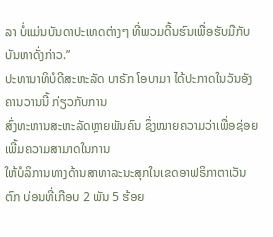ລາ ບໍ່ແມ່ນບັນດາປະເທດຕ່າງໆ ທີ່ພວມດີ້ນຮົນເພື່ອຮັບມືກັບບັນຫາດັ່ງກ່າວ.”
ປະທານາທິບໍດີສະຫະລັດ ບາຣັກ ໂອບາມາ ໄດ້ປະກາດໃນວັນອັງຄານວານນີ້ ກ່ຽວກັບການ
ສົ່ງທະຫານສະຫະລັດຫຼາຍພັນຄົນ ຊຶ່ງໝາຍຄວາມວ່າເພື່ອຊ່ອຍເພີ້ມຄວາມສາມາດໃນການ
ໃຫ້ບໍລິການທາງດ້ານສາທາລະນະສຸກໃນເຂດອາຟຣິກາຕາເວັນຕົກ ບ່ອນທີ່ເກືອບ 2 ພັນ 5 ຮ້ອຍ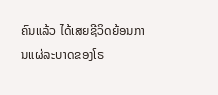ຄົນແລ້ວ ໄດ້ເສຍຊີວິດຍ້ອນການແຜ່ລະບາດຂອງໂຣ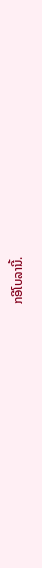ກອີໂບລານີ້.